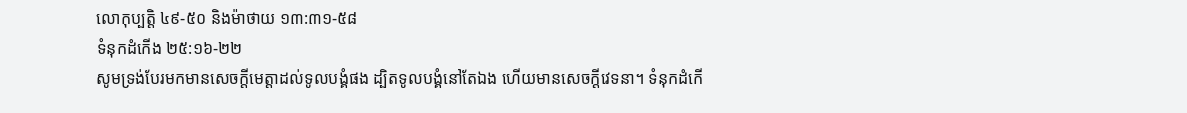លោកុប្បត្ដិ ៤៩-៥០ និងម៉ាថាយ ១៣:៣១-៥៨
ទំនុកដំកើង ២៥:១៦-២២
សូមទ្រង់បែរមកមានសេចក្តីមេត្តាដល់ទូលបង្គំផង ដ្បិតទូលបង្គំនៅតែឯង ហើយមានសេចក្តីវេទនា។ ទំនុកដំកើ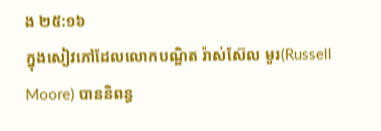ង ២៥:១៦
ក្នុងសៀវភៅដែលលោកបណ្ឌិត រ៉ាស់ស៊ែល មួរ(Russell Moore) បាននិពន្ធ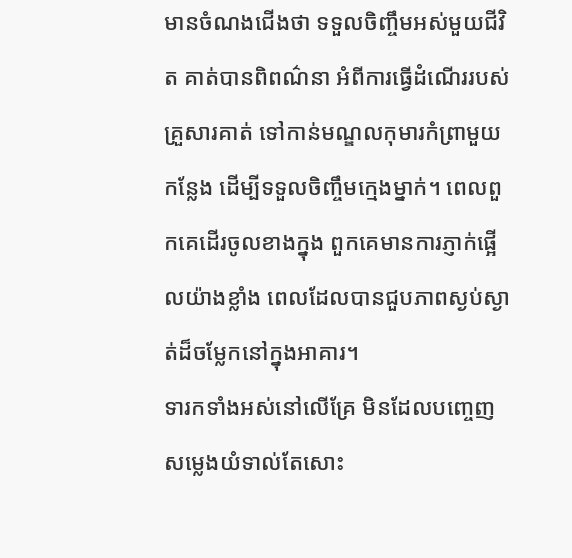មានចំណងជើងថា ទទួលចិញ្ចឹមអស់មួយជីវិត គាត់បានពិពណ៌នា អំពីការធ្វើដំណើររបស់គ្រួសារគាត់ ទៅកាន់មណ្ឌលកុមារកំព្រាមួយកន្លែង ដើម្បីទទួលចិញ្ចឹមក្មេងម្នាក់។ ពេលពួកគេដើរចូលខាងក្នុង ពួកគេមានការភ្ញាក់ផ្អើលយ៉ាងខ្លាំង ពេលដែលបានជួបភាពស្ងប់ស្ងាត់ដ៏ចម្លែកនៅក្នុងអាគារ។
ទារកទាំងអស់នៅលើគ្រែ មិនដែលបញ្ចេញសម្លេងយំទាល់តែសោះ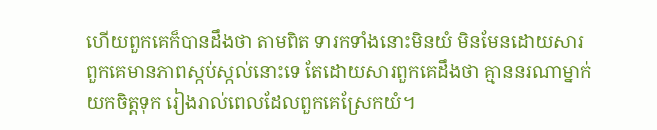ហើយពួកគេក៏បានដឹងថា តាមពិត ទារកទាំងនោះមិនយំ មិនមែនដោយសារពួកគេមានភាពស្កប់ស្កល់នោះទេ តែដោយសារពួកគេដឹងថា គ្មាននរណាម្នាក់យកចិត្តទុក រៀងរាល់ពេលដែលពួកគេស្រែកយំ។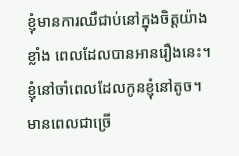ខ្ញុំមានការឈឺជាប់នៅក្នុងចិត្តយ៉ាងខ្លាំង ពេលដែលបានអានរឿងនេះ។ ខ្ញុំនៅចាំពេលដែលកូនខ្ញុំនៅតូច។ មានពេលជាច្រើ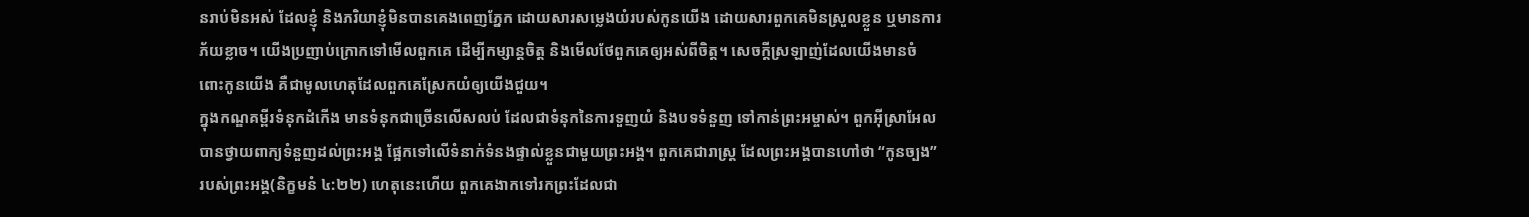នរាប់មិនអស់ ដែលខ្ញុំ និងភរិយាខ្ញុំមិនបានគេងពេញភ្នែក ដោយសារសម្លេងយំរបស់កូនយើង ដោយសារពួកគេមិនស្រួលខ្លួន ឬមានការភ័យខ្លាច។ យើងប្រញាប់ក្រោកទៅមើលពួកគេ ដើម្បីកម្សាន្តចិត្ត និងមើលថែពួកគេឲ្យអស់ពីចិត្ត។ សេចក្តីស្រឡាញ់ដែលយើងមានចំពោះកូនយើង គឺជាមូលហេតុដែលពួកគេស្រែកយំឲ្យយើងជួយ។
ក្នុងកណ្ឌគម្ពីរទំនុកដំកើង មានទំនុកជាច្រើនលើសលប់ ដែលជាទំនុកនៃការទួញយំ និងបទទំនួញ ទៅកាន់ព្រះអម្ចាស់។ ពួកអ៊ីស្រាអែលបានថ្វាយពាក្យទំនួញដល់ព្រះអង្គ ផ្អែកទៅលើទំនាក់ទំនងផ្ទាល់ខ្លួនជាមួយព្រះអង្គ។ ពួកគេជារាស្រ្ត ដែលព្រះអង្គបានហៅថា “កូនច្បង”របស់ព្រះអង្គ(និក្ខមនំ ៤:២២) ហេតុនេះហើយ ពួកគេងាកទៅរកព្រះដែលជា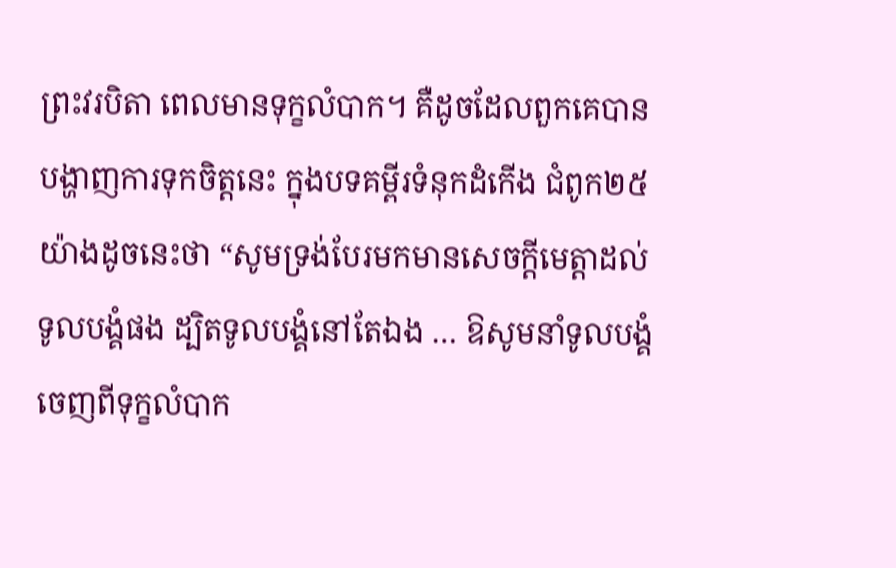ព្រះវរបិតា ពេលមានទុក្ខលំបាក។ គឺដូចដែលពួកគេបានបង្ហាញការទុកចិត្តនេះ ក្នុងបទគម្ពីរទំនុកដំកើង ជំពូក២៥ យ៉ាងដូចនេះថា “សូមទ្រង់បែរមកមានសេចក្តីមេត្តាដល់ទូលបង្គំផង ដ្បិតទូលបង្គំនៅតែឯង … ឱសូមនាំទូលបង្គំចេញពីទុក្ខលំបាក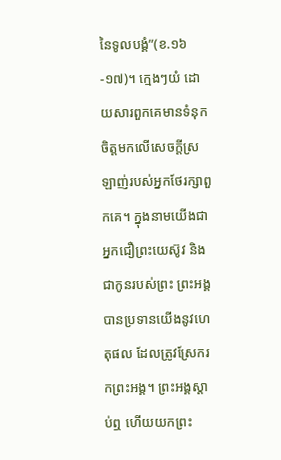នៃទូលបង្គំ”(ខ.១៦-១៧)។ ក្មេងៗយំ ដោយសារពួកគេមានទំនុកចិត្តមកលើសេចក្តីស្រឡាញ់របស់អ្នកថែរក្សាពួកគេ។ ក្នុងនាមយើងជាអ្នកជឿព្រះយេស៊ូវ និងជាកូនរបស់ព្រះ ព្រះអង្គបានប្រទានយើងនូវហេតុផល ដែលត្រូវស្រែករកព្រះអង្គ។ ព្រះអង្គស្តាប់ឮ ហើយយកព្រះ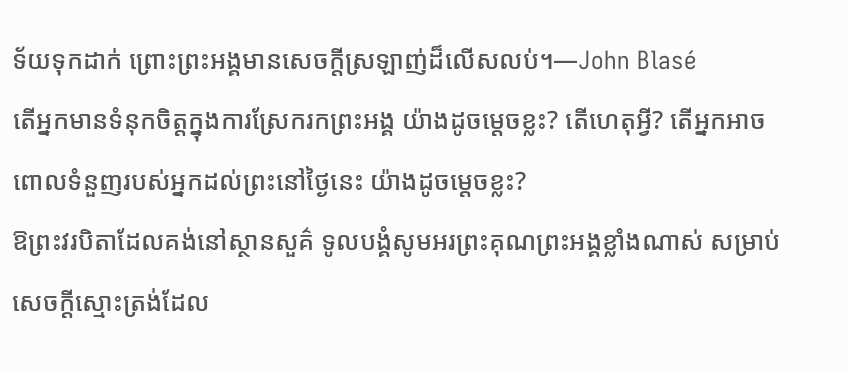ទ័យទុកដាក់ ព្រោះព្រះអង្គមានសេចក្តីស្រឡាញ់ដ៏លើសលប់។—John Blasé
តើអ្នកមានទំនុកចិត្តក្នុងការស្រែករកព្រះអង្គ យ៉ាងដូចម្តេចខ្លះ? តើហេតុអ្វី? តើអ្នកអាចពោលទំនួញរបស់អ្នកដល់ព្រះនៅថ្ងៃនេះ យ៉ាងដូចម្តេចខ្លះ?
ឱព្រះវរបិតាដែលគង់នៅស្ថានសួគ៌ ទូលបង្គំសូមអរព្រះគុណព្រះអង្គខ្លាំងណាស់ សម្រាប់សេចក្តីស្មោះត្រង់ដែល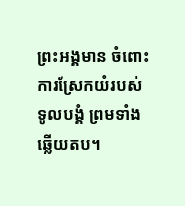ព្រះអង្គមាន ចំពោះការស្រែកយំរបស់ទូលបង្គំ ព្រមទាំងឆ្លើយតប។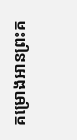គម្រោងអានព្រះគ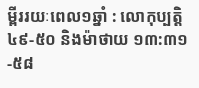ម្ពីររយៈពេល១ឆ្នាំ : លោកុប្បត្ដិ ៤៩-៥០ និងម៉ាថាយ ១៣:៣១-៥៨